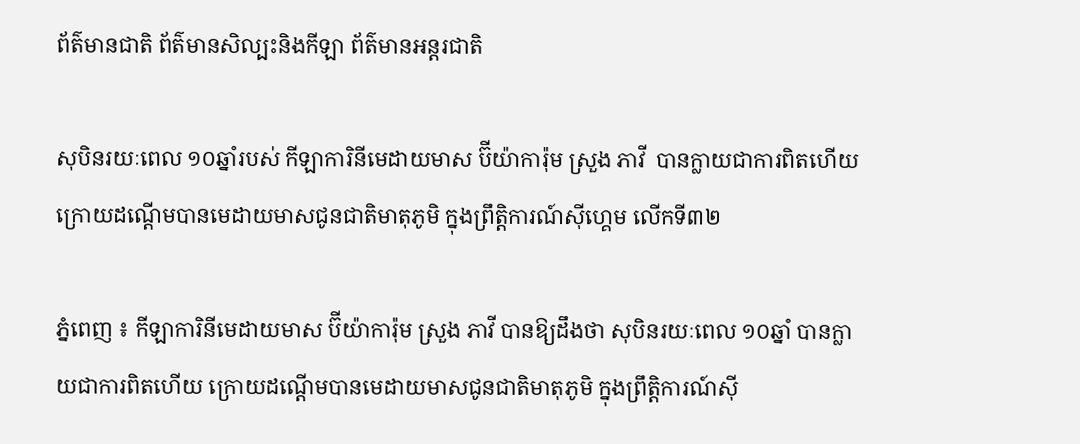ព័ត៌មានជាតិ ព័ត៌មានសិល្បះនិងកីឡា ព័ត៌មានអន្តរជាតិ

សុបិនរយៈពេល ១០ឆ្នាំរបស់ កីឡាការិនីមេដាយមាស ប៊ីយ៉ាការ៉ុម ស្រួង ភាវី  បានក្លាយជាការពិតហើយ ក្រោយដណ្តើមបានមេដាយមាសជូនជាតិមាតុភូមិ ក្នុងព្រឹត្តិការណ៍ស៊ីហ្គេម លើកទី៣២

ភ្នំពេញ ៖ កីឡាការិនីមេដាយមាស ប៊ីយ៉ាការ៉ុម ស្រួង ភាវី បានឱ្យដឹងថា សុបិនរយៈពេល ១០ឆ្នាំ បានក្លាយជាការពិតហើយ ក្រោយដណ្តើមបានមេដាយមាសជូនជាតិមាតុភូមិ ក្នុងព្រឹត្តិការណ៍ស៊ី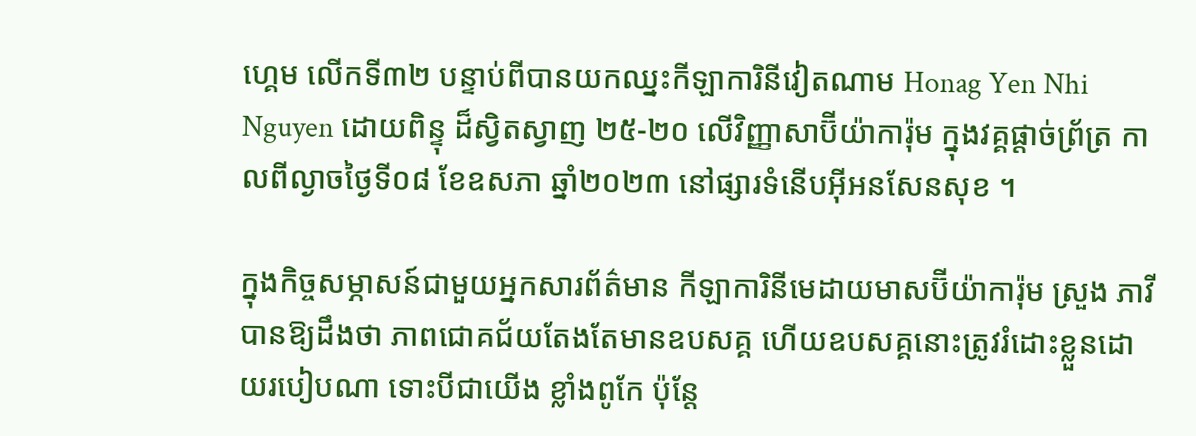ហ្គេម លើកទី៣២ បន្ទាប់ពីបានយកឈ្នះកីឡាការិនីវៀតណាម Honag Yen Nhi Nguyen ដោយពិន្ទុ ដ៏ស្វិតស្វាញ ២៥-២០ លើវិញ្ញាសាប៊ីយ៉ាការ៉ុម ក្នុងវគ្គផ្តាច់ព្រ័ត្រ កាលពីល្ងាចថ្ងៃទី០៨ ខែឧសភា ឆ្នាំ២០២៣ នៅផ្សារទំនើបអ៊ីអនសែនសុខ ។

ក្នុងកិច្ចសម្ភាសន៍ជាមួយអ្នកសារព័ត៌មាន កីឡាការិនីមេដាយមាសប៊ីយ៉ាការ៉ុម ស្រួង ភាវី បានឱ្យដឹងថា ភាពជោគជ័យតែងតែមានឧបសគ្គ ហើយឧបសគ្គនោះត្រូវរំដោះខ្លួនដោយរបៀបណា ទោះបីជាយើង ខ្លាំងពូកែ ប៉ុន្តែ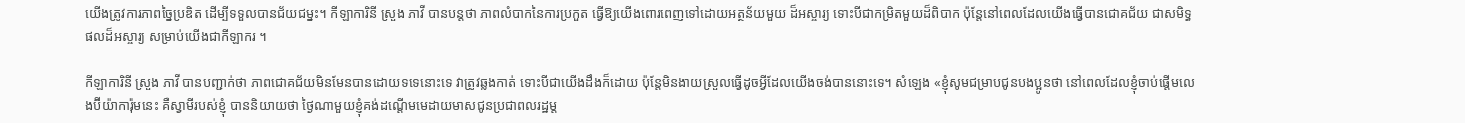យើងត្រូវការភាពច្នៃប្រឌិត ដើម្បីទទួលបានជ័យជម្នះ។ កីឡាការិនី ស្រួង ភាវី បានបន្តថា ភាពលំបាកនៃការប្រកួត ធ្វើឱ្យយើងពោរពេញទៅដោយអត្ថន័យមួយ ដ៏អស្ចារ្យ ទោះបីជាកម្រិតមួយដ៏ពិបាក ប៉ុន្តែនៅពេលដែលយើងធ្វើបានជោគជ័យ ជាសមិទ្ធផលដ៏អស្ចារ្យ សម្រាប់យើងជាកីឡាករ ។

កីឡាការិនី ស្រួង ភាវី បានបញ្ជាក់ថា ភាពជោគជ័យមិនមែនបានដោយទទេនោះទេ វាត្រូវឆ្លងកាត់ ទោះបីជាយើងដឹងក៏ដោយ ប៉ុន្តែមិនងាយស្រួលធ្វើដូចអ្វីដែលយើងចង់បាននោះទេ។ សំឡេង «ខ្ញុំសូមជម្រាបជូនបងប្អូនថា នៅពេលដែលខ្ញុំចាប់ផ្ដើមលេងប៊ីយ៉ាការ៉ុមនេះ គឺស្វាមីរបស់ខ្ញុំ បាននិយាយថា ថ្ងៃណាមួយខ្ញុំគង់ដណ្ដើមមេដាយមាសជូនប្រជាពលរដ្ឋម្ត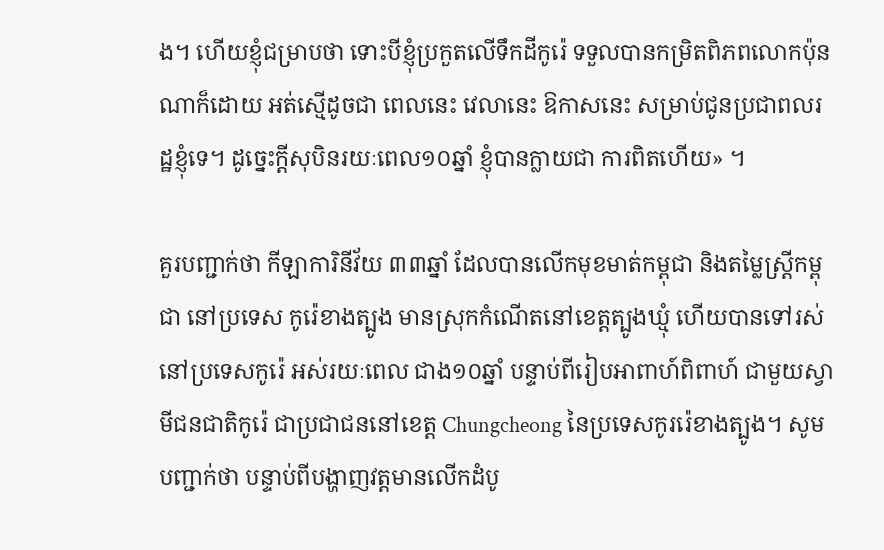ង។ ហើយខ្ញុំជម្រាបថា ទោះបីខ្ញុំប្រកួតលើទឹកដីកូរ៉េ ទទួលបានកម្រិតពិភពលោកប៉ុនណាក៏ដោយ អត់ស្មើដូចជា ពេលនេះ វេលានេះ ឱកាសនេះ សម្រាប់ជូនប្រជាពលរដ្ឋខ្ញុំទេ។ ដូច្នេះក្ដីសុបិនរយៈពេល១០ឆ្នាំ ខ្ញុំបានក្លាយជា ការពិតហើយ» ។

គួរបញ្ជាក់ថា កីឡាការិនីវ័យ ៣៣ឆ្នាំ ដែលបានលើកមុខមាត់កម្ពុជា និងតម្លៃស្ដ្រីកម្ពុជា នៅប្រទេស កូរ៉េខាងត្បូង មានស្រុកកំណើតនៅខេត្តត្បូងឃ្មុំ ហើយបានទៅរស់នៅប្រទេសកូរ៉េ អស់រយៈពេល ជាង១០ឆ្នាំ បន្ទាប់ពីរៀបអាពាហ៍ពិពាហ៍ ជាមួយស្វាមីជនជាតិកូរ៉េ ជាប្រជាជននៅខេត្ត Chungcheong នៃប្រទេសកូររ៉េខាងត្បូង។ សូមបញ្ជាក់ថា បន្ទាប់ពីបង្ហាញវត្តមានលើកដំបូ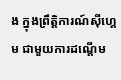ង ក្នុងព្រឹត្តិការណ៍ស៊ីហ្គេម ជាមួយការដណ្ដើម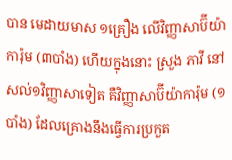បាន មេដាយមាស ១គ្រឿង លើវិញ្ញាសាប៊ីយ៉ាការ៉ុម (៣បាំង) ហើយក្នុងនោះ ស្រួង ភាវី នៅសល់១វិញ្ញាសាទៀត គឺវិញ្ញាសាប៊ីយ៉ាការ៉ុម (១បាំង) ដែលគ្រោងនឹងធ្វើការប្រកួត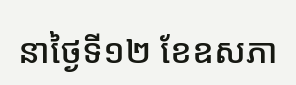នាថ្ងៃទី១២ ខែឧសភា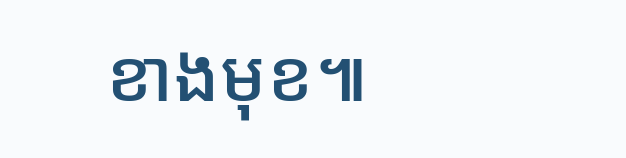ខាងមុខ៕